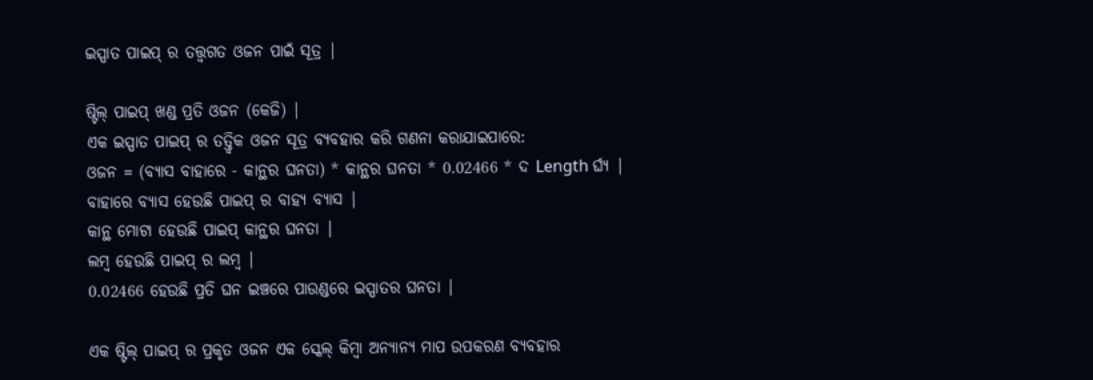ଇସ୍ପାତ ପାଇପ୍ ର ତତ୍ତ୍ୱଗତ ଓଜନ ପାଇଁ ସୂତ୍ର |

ଷ୍ଟିଲ୍ ପାଇପ୍ ଖଣ୍ଡ ପ୍ରତି ଓଜନ (କେଜି) |
ଏକ ଇସ୍ପାତ ପାଇପ୍ ର ତତ୍ତ୍ୱିକ ଓଜନ ସୂତ୍ର ବ୍ୟବହାର କରି ଗଣନା କରାଯାଇପାରେ:
ଓଜନ = (ବ୍ୟାସ ବାହାରେ - କାନ୍ଥର ଘନତା) * କାନ୍ଥର ଘନତା * 0.02466 * ଦ Length ର୍ଘ୍ୟ |
ବାହାରେ ବ୍ୟାସ ହେଉଛି ପାଇପ୍ ର ବାହ୍ୟ ବ୍ୟାସ |
କାନ୍ଥ ମୋଟା ହେଉଛି ପାଇପ୍ କାନ୍ଥର ଘନତା |
ଲମ୍ବ ହେଉଛି ପାଇପ୍ ର ଲମ୍ବ |
0.02466 ହେଉଛି ପ୍ରତି ଘନ ଇଞ୍ଚରେ ପାଉଣ୍ଡରେ ଇସ୍ପାତର ଘନତା |

ଏକ ଷ୍ଟିଲ୍ ପାଇପ୍ ର ପ୍ରକୃତ ଓଜନ ଏକ ସ୍କେଲ୍ କିମ୍ବା ଅନ୍ୟାନ୍ୟ ମାପ ଉପକରଣ ବ୍ୟବହାର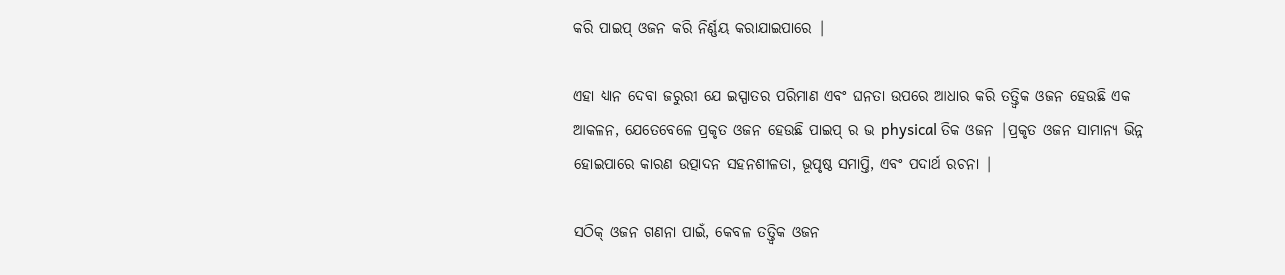କରି ପାଇପ୍ ଓଜନ କରି ନିର୍ଣ୍ଣୟ କରାଯାଇପାରେ |

ଏହା ଧ୍ୟାନ ଦେବା ଜରୁରୀ ଯେ ଇସ୍ପାତର ପରିମାଣ ଏବଂ ଘନତା ଉପରେ ଆଧାର କରି ତତ୍ତ୍ୱିକ ଓଜନ ହେଉଛି ଏକ ଆକଳନ, ଯେତେବେଳେ ପ୍ରକୃତ ଓଜନ ହେଉଛି ପାଇପ୍ ର ଭ physical ତିକ ଓଜନ |ପ୍ରକୃତ ଓଜନ ସାମାନ୍ୟ ଭିନ୍ନ ହୋଇପାରେ କାରଣ ଉତ୍ପାଦନ ସହନଶୀଳତା, ଭୂପୃଷ୍ଠ ସମାପ୍ତି, ଏବଂ ପଦାର୍ଥ ରଚନା |

ସଠିକ୍ ଓଜନ ଗଣନା ପାଇଁ, କେବଳ ତତ୍ତ୍ୱିକ ଓଜନ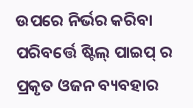ଉପରେ ନିର୍ଭର କରିବା ପରିବର୍ତ୍ତେ ଷ୍ଟିଲ୍ ପାଇପ୍ ର ପ୍ରକୃତ ଓଜନ ବ୍ୟବହାର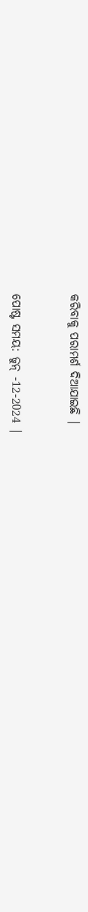କରିବାକୁ ପରାମର୍ଶ ଦିଆଯାଇଛି |


ପୋଷ୍ଟ ସମୟ: ଜୁନ୍ -12-2024 |